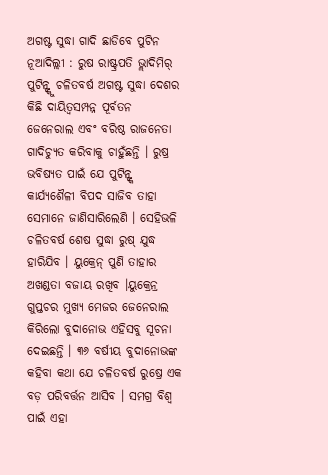ଅଗଷ୍ଟ ସୁଦ୍ଧା ଗାଦି ଛାଡିବେ ପୁଟିନ
ନୂଆଦିଲ୍ଲୀ : ରୁଷ ରାଷ୍ଟ୍ରପତି ଭ୍ଲାଦିମିର୍ ପୁଟିନ୍ଙ୍କୁ ଚଳିତବର୍ଷ ଅଗଷ୍ଟ ସୁଦ୍ଧା ଦେଶର କିଛି ଦାୟିତ୍ୱସମ୍ପନ୍ନ ପୂର୍ବତନ ଜେନେରାଲ ଏବଂ ବରିଷ୍ଠ ରାଜନେତା ଗାଦିଚ୍ୟୁତ କରିବାକୁ ଚାହୁଁଛନ୍ତି । ରୁଷ୍ର ଭବିଷ୍ୟତ ପାଇଁ ଯେ ପୁଟିନ୍ଙ୍କ କାର୍ଯ୍ୟଶୈଳୀ ବିପଦ ସାଜିବ ତାହା ସେମାନେ ଜାଣିସାରିଲେଣି । ସେହିଭଳି ଚଳିତବର୍ଷ ଶେଷ ସୁଦ୍ଧା ରୁଷ୍ ଯୁଦ୍ଧ ହାରିଯିବ । ୟୁକ୍ରେନ୍ ପୁଣି ତାହାର ଅଖଣ୍ଡତା ବଜାୟ ରଖିବ ।ୟୁକ୍ରେନ୍ର ଗୁପ୍ତଚର ମୁଖ୍ୟ ମେଜର ଜେନେରାଲ କିରିଲୋ ବୁଦାନୋଭ ଏହିସବୁ ସୂଚନା ଦେଇଛନ୍ତି । ୩୬ ବର୍ଷୀୟ ବୁଦାନୋଭଙ୍କ କହିବା କଥା ଯେ ଚଳିତବର୍ଷ ରୁଷ୍ରେ ଏକ ବଡ଼ ପରିବର୍ତ୍ତନ ଆସିବ । ସମଗ୍ର ବିଶ୍ୱ ପାଇଁ ଏହା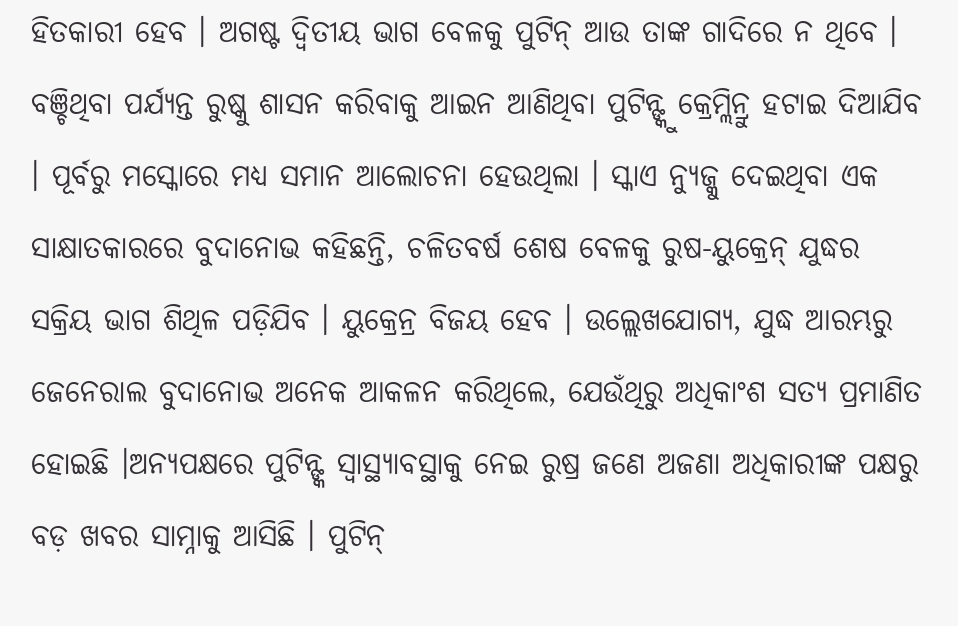ହିତକାରୀ ହେବ । ଅଗଷ୍ଟ ଦ୍ୱିତୀୟ ଭାଗ ବେଳକୁ ପୁଟିନ୍ ଆଉ ତାଙ୍କ ଗାଦିରେ ନ ଥିବେ । ବଞ୍ଚିଥିବା ପର୍ଯ୍ୟନ୍ତ ରୁଷ୍କୁ ଶାସନ କରିବାକୁ ଆଇନ ଆଣିଥିବା ପୁଟିନ୍ଙ୍କୁ କ୍ରେମ୍ଲିନ୍ରୁ ହଟାଇ ଦିଆଯିବ । ପୂର୍ବରୁ ମସ୍କୋରେ ମଧ୍ୟ ସମାନ ଆଲୋଚନା ହେଉଥିଲା । ସ୍କାଏ ନ୍ୟୁଜ୍କୁ ଦେଇଥିବା ଏକ ସାକ୍ଷାତକାରରେ ବୁଦାନୋଭ କହିଛନ୍ତି, ଚଳିତବର୍ଷ ଶେଷ ବେଳକୁ ରୁଷ-ୟୁକ୍ରେନ୍ ଯୁଦ୍ଧର ସକ୍ରିୟ ଭାଗ ଶିଥିଳ ପଡ଼ିଯିବ । ୟୁକ୍ରେନ୍ର ବିଜୟ ହେବ । ଉଲ୍ଲେଖଯୋଗ୍ୟ, ଯୁଦ୍ଧ ଆରମ୍ଭରୁ ଜେନେରାଲ ବୁଦାନୋଭ ଅନେକ ଆକଳନ କରିଥିଲେ, ଯେଉଁଥିରୁ ଅଧିକାଂଶ ସତ୍ୟ ପ୍ରମାଣିତ ହୋଇଛି ।ଅନ୍ୟପକ୍ଷରେ ପୁଟିନ୍ଙ୍କ ସ୍ୱାସ୍ଥ୍ୟାବସ୍ଥାକୁ ନେଇ ରୁଷ୍ର ଜଣେ ଅଜଣା ଅଧିକାରୀଙ୍କ ପକ୍ଷରୁ ବଡ଼ ଖବର ସାମ୍ନାକୁ ଆସିଛି । ପୁଟିନ୍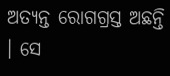ଅତ୍ୟନ୍ତ ରୋଗଗ୍ରସ୍ତ ଅଛନ୍ତି । ସେ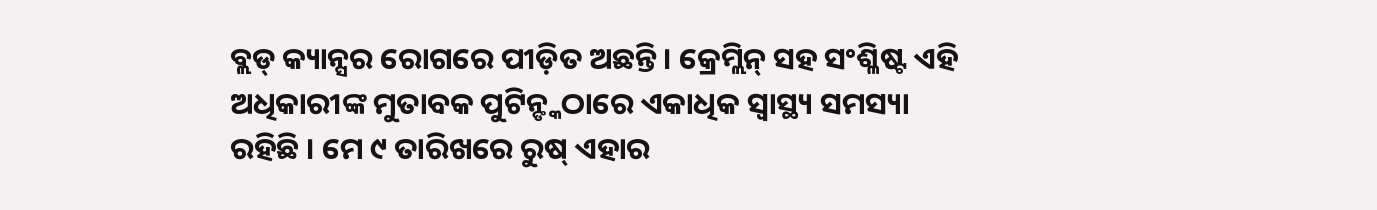ବ୍ଲଡ୍ କ୍ୟାନ୍ସର ରୋଗରେ ପୀଡ଼ିତ ଅଛନ୍ତି । କ୍ରେମ୍ଲିନ୍ ସହ ସଂଶ୍ଳିଷ୍ଟ ଏହି ଅଧିକାରୀଙ୍କ ମୁତାବକ ପୁଟିନ୍ଙ୍କଠାରେ ଏକାଧିକ ସ୍ୱାସ୍ଥ୍ୟ ସମସ୍ୟା ରହିଛି । ମେ ୯ ତାରିଖରେ ରୁଷ୍ ଏହାର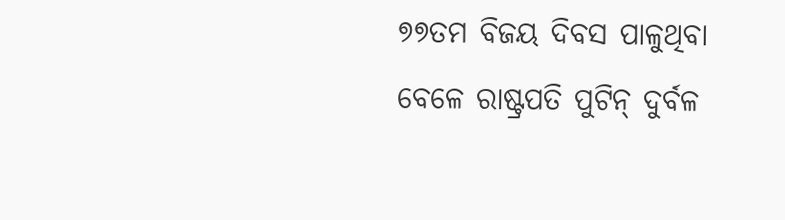୭୭ତମ ବିଜୟ ଦିବସ ପାଳୁଥିବା ବେଳେ ରାଷ୍ଟ୍ରପତି ପୁଟିନ୍ ଦୁର୍ବଳ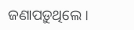ଜଣାପଡ଼ୁଥିଲେ ।